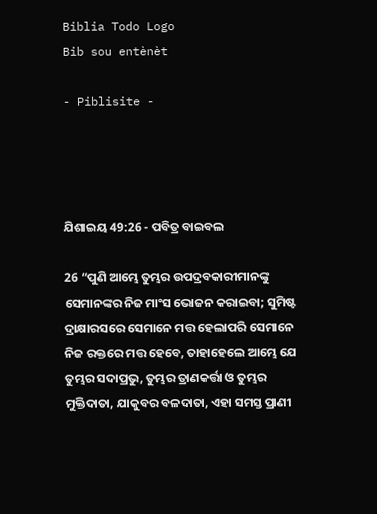Biblia Todo Logo
Bib sou entènèt

- Piblisite -




ଯିଶାଇୟ 49:26 - ପବିତ୍ର ବାଇବଲ

26 “ପୁଣି ଆମ୍ଭେ ତୁମ୍ଭର ଉପଦ୍ରବକାରୀମାନଙ୍କୁ ସେମାନଙ୍କର ନିଜ ମାଂସ ଭୋଜନ କରାଇବା; ସୁମିଷ୍ଟ ଦ୍ରାକ୍ଷାରସରେ ସେମାନେ ମତ୍ତ ହେଲାପରି ସେମାନେ ନିଜ ରକ୍ତରେ ମତ୍ତ ହେବେ, ତାହାହେଲେ ଆମ୍ଭେ ଯେ ତୁମ୍ଭର ସଦାପ୍ରଭୁ, ତୁମ୍ଭର ତ୍ରାଣକର୍ତ୍ତା ଓ ତୁମ୍ଭର ମୁକ୍ତିଦାତା, ଯାକୁବର ବଳଦାତା, ଏହା ସମସ୍ତ ପ୍ରାଣୀ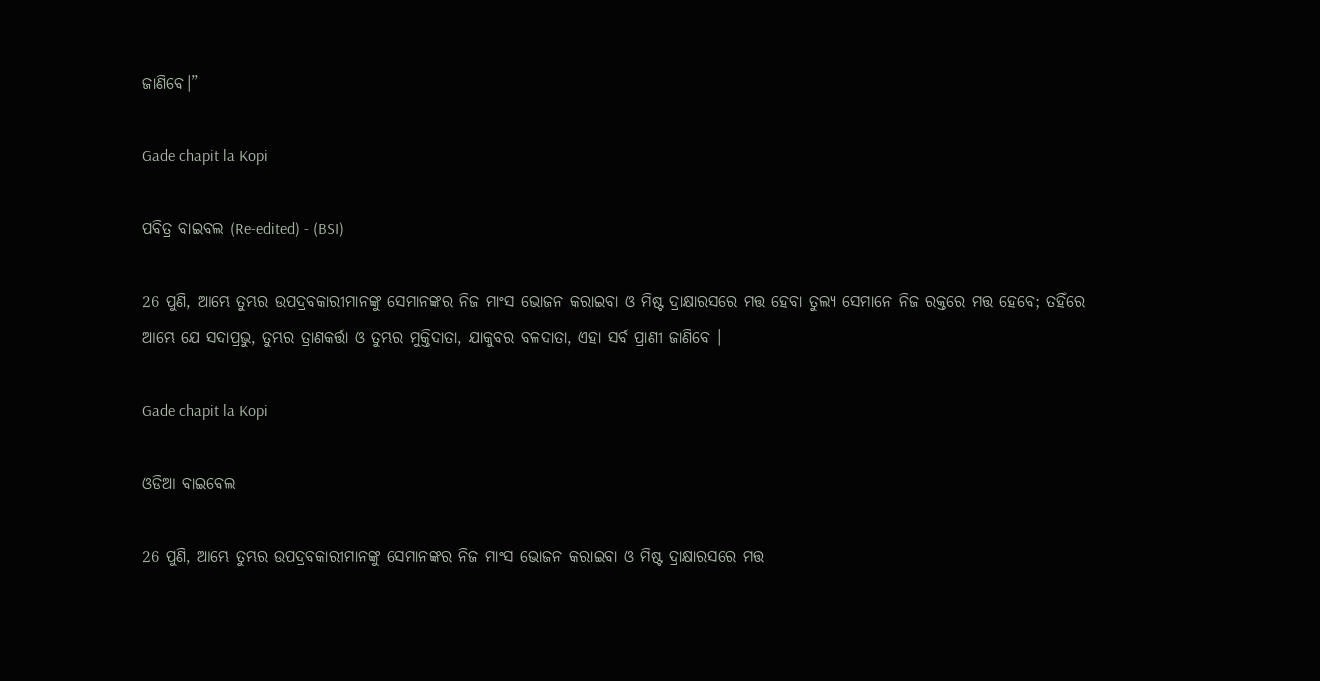ଜାଣିବେ।”

Gade chapit la Kopi

ପବିତ୍ର ବାଇବଲ (Re-edited) - (BSI)

26 ପୁଣି, ଆମ୍ଭେ ତୁମ୍ଭର ଉପଦ୍ରବକାରୀମାନଙ୍କୁ ସେମାନଙ୍କର ନିଜ ମାଂସ ଭୋଜନ କରାଇବା ଓ ମିଷ୍ଟ ଦ୍ରାକ୍ଷାରସରେ ମତ୍ତ ହେବା ତୁଲ୍ୟ ସେମାନେ ନିଜ ରକ୍ତରେ ମତ୍ତ ହେବେ; ତହିଁରେ ଆମ୍ଭେ ଯେ ସଦାପ୍ରଭୁ, ତୁମ୍ଭର ତ୍ରାଣକର୍ତ୍ତା ଓ ତୁମ୍ଭର ମୁକ୍ତିଦାତା, ଯାକୁବର ବଳଦାତା, ଏହା ସର୍ବ ପ୍ରାଣୀ ଜାଣିବେ ।

Gade chapit la Kopi

ଓଡିଆ ବାଇବେଲ

26 ପୁଣି, ଆମ୍ଭେ ତୁମ୍ଭର ଉପଦ୍ରବକାରୀମାନଙ୍କୁ ସେମାନଙ୍କର ନିଜ ମାଂସ ଭୋଜନ କରାଇବା ଓ ମିଷ୍ଟ ଦ୍ରାକ୍ଷାରସରେ ମତ୍ତ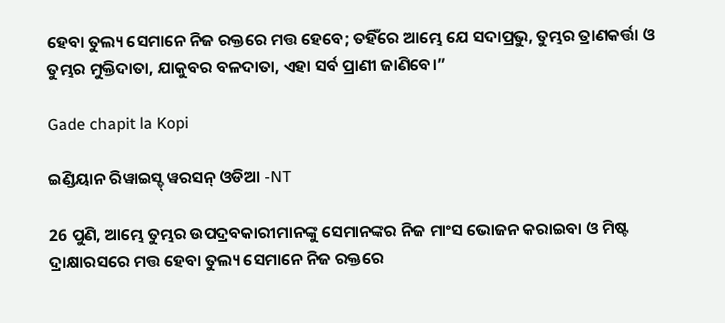ହେବା ତୁଲ୍ୟ ସେମାନେ ନିଜ ରକ୍ତରେ ମତ୍ତ ହେବେ; ତହିଁରେ ଆମ୍ଭେ ଯେ ସଦାପ୍ରଭୁ, ତୁମ୍ଭର ତ୍ରାଣକର୍ତ୍ତା ଓ ତୁମ୍ଭର ମୁକ୍ତିଦାତା, ଯାକୁବର ବଳଦାତା, ଏହା ସର୍ବ ପ୍ରାଣୀ ଜାଣିବେ।”

Gade chapit la Kopi

ଇଣ୍ଡିୟାନ ରିୱାଇସ୍ଡ୍ ୱରସନ୍ ଓଡିଆ -NT

26 ପୁଣି, ଆମ୍ଭେ ତୁମ୍ଭର ଉପଦ୍ରବକାରୀମାନଙ୍କୁ ସେମାନଙ୍କର ନିଜ ମାଂସ ଭୋଜନ କରାଇବା ଓ ମିଷ୍ଟ ଦ୍ରାକ୍ଷାରସରେ ମତ୍ତ ହେବା ତୁଲ୍ୟ ସେମାନେ ନିଜ ରକ୍ତରେ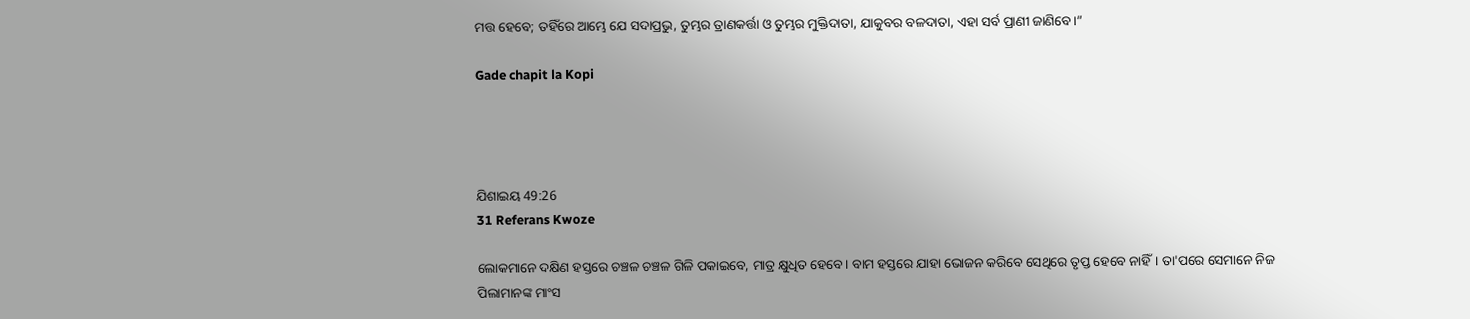ମତ୍ତ ହେବେ; ତହିଁରେ ଆମ୍ଭେ ଯେ ସଦାପ୍ରଭୁ, ତୁମ୍ଭର ତ୍ରାଣକର୍ତ୍ତା ଓ ତୁମ୍ଭର ମୁକ୍ତିଦାତା, ଯାକୁବର ବଳଦାତା, ଏହା ସର୍ବ ପ୍ରାଣୀ ଜାଣିବେ।”

Gade chapit la Kopi




ଯିଶାଇୟ 49:26
31 Referans Kwoze

ଲୋକମାନେ ଦକ୍ଷିଣ ହସ୍ତରେ ଚଞ୍ଚଳ ଚଞ୍ଚଳ ଗିଳି ପକାଇବେ, ମାତ୍ର କ୍ଷୁଧିତ ହେବେ। ବାମ ହସ୍ତରେ ଯାହା ଭୋଜନ କରିବେ ସେଥିରେ ତୃପ୍ତ ହେବେ ନାହିଁ। ତା'ପରେ ସେମାନେ ନିଜ ପିଲାମାନଙ୍କ ମାଂସ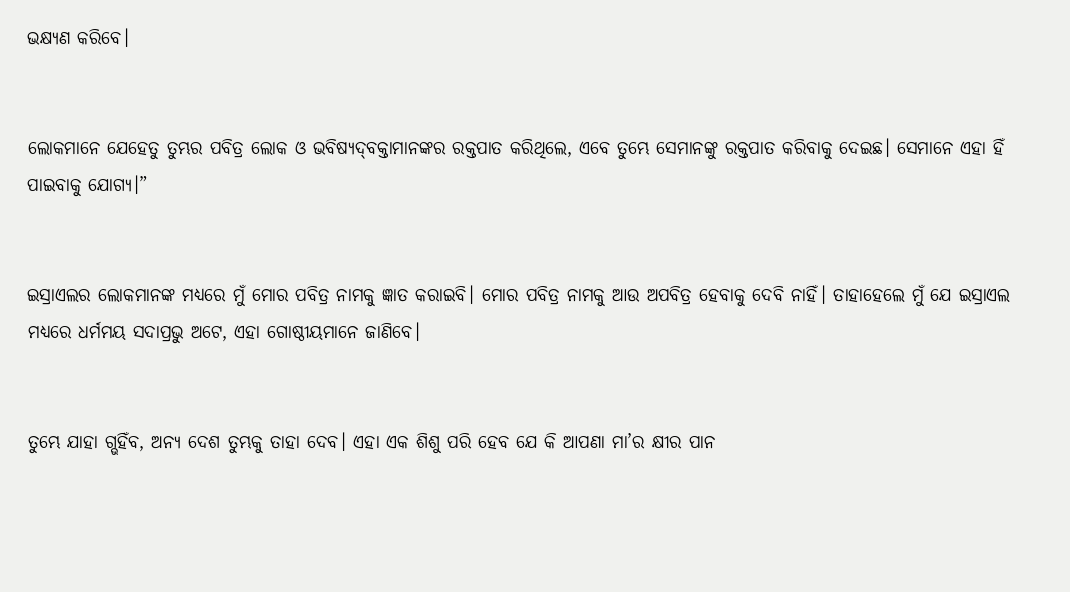ଭକ୍ଷ୍ୟଣ କରିବେ।


ଲୋକମାନେ ଯେହେତୁ ତୁମ୍ଭର ପବିତ୍ର ଲୋକ ଓ ଭବିଷ୍ୟ‌‌ଦ୍‌‌‌‌ବକ୍ତାମାନଙ୍କର ରକ୍ତପାତ କରିଥିଲେ, ଏବେ ତୁମ୍ଭେ ସେମାନଙ୍କୁ ରକ୍ତପାତ କରିବାକୁ ଦେଇଛ। ସେମାନେ ଏହା ହିଁ ପାଇବାକୁ ଯୋଗ୍ୟ।”


ଇସ୍ରାଏଲର ଲୋକମାନଙ୍କ ମଧ୍ୟରେ ମୁଁ ମୋର ପବିତ୍ର ନାମକୁ ଜ୍ଞାତ କରାଇବି। ମୋର ପବିତ୍ର ନାମକୁ ଆଉ ଅପବିତ୍ର ହେବାକୁ ଦେବି ନାହିଁ। ତାହାହେଲେ ମୁଁ ଯେ ଇସ୍ରାଏଲ ମଧ୍ୟରେ ଧର୍ମମୟ ସଦାପ୍ରଭୁ ଅଟେ, ଏହା ଗୋଷ୍ଠୀୟମାନେ ଜାଣିବେ।


ତୁମ୍ଭେ ଯାହା ଗ୍ଭହିଁବ, ଅନ୍ୟ ଦେଶ ତୁମ୍ଭକୁ ତାହା ଦେବ। ଏହା ଏକ ଶିଶୁ ପରି ହେବ ଯେ କି ଆପଣା ମା’ର କ୍ଷୀର ପାନ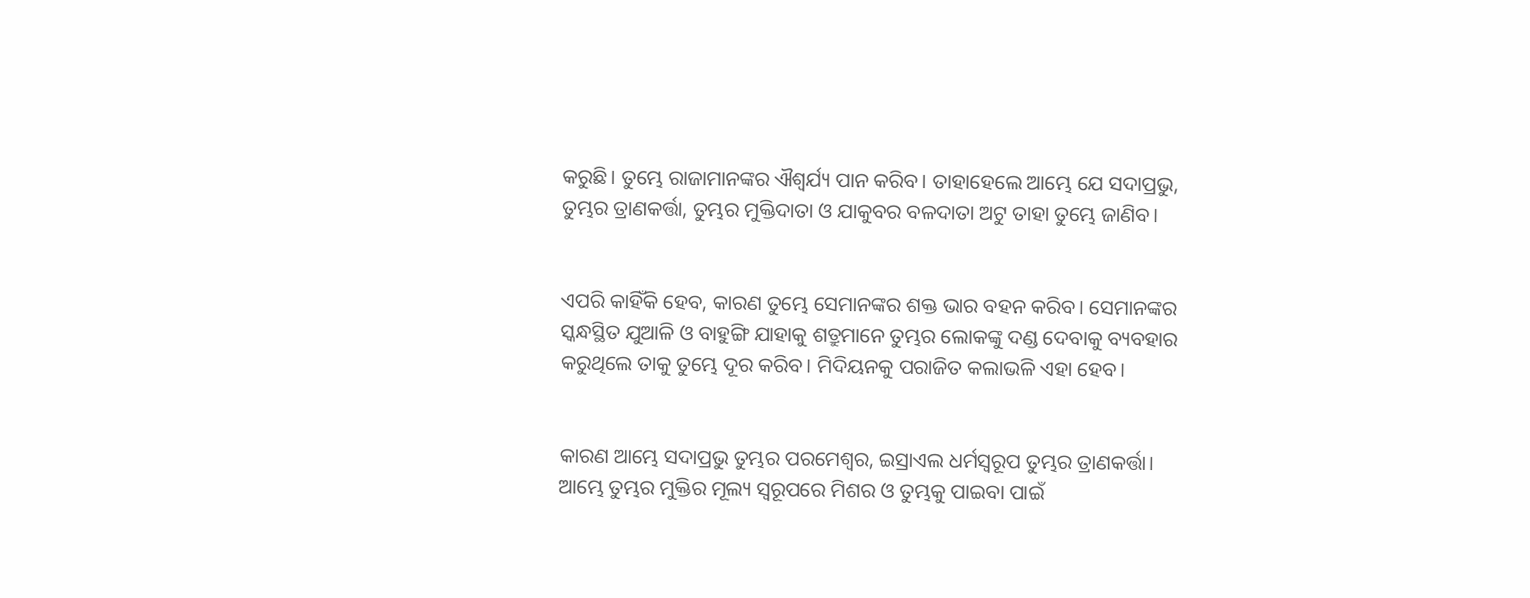କରୁଛି। ତୁମ୍ଭେ ରାଜାମାନଙ୍କର ଐଶ୍ୱର୍ଯ୍ୟ ପାନ କରିବ। ତାହାହେଲେ ଆମ୍ଭେ ଯେ ସଦାପ୍ରଭୁ, ତୁମ୍ଭର ତ୍ରାଣକର୍ତ୍ତା, ତୁମ୍ଭର ମୁକ୍ତିଦାତା ଓ ଯାକୁବର ବଳଦାତା ଅଟୁ ତାହା ତୁମ୍ଭେ ଜାଣିବ।


ଏପରି କାହିଁକି ହେବ, କାରଣ ତୁମ୍ଭେ ସେମାନଙ୍କର ଶକ୍ତ ଭାର ବହନ କରିବ। ସେମାନଙ୍କର ସ୍କନ୍ଧସ୍ଥିତ ଯୁଆଳି ଓ ବାହୁଙ୍ଗି ଯାହାକୁ ଶତ୍ରୁମାନେ ତୁମ୍ଭର ଲୋକଙ୍କୁ ଦଣ୍ଡ ଦେବାକୁ ବ୍ୟବହାର କରୁଥିଲେ ତାକୁ ତୁମ୍ଭେ ଦୂର କରିବ। ମିଦିୟନକୁ ପରାଜିତ କଲାଭଳି ଏହା ହେବ।


କାରଣ ଆମ୍ଭେ ସଦାପ୍ରଭୁ ତୁମ୍ଭର ପରମେଶ୍ୱର, ଇସ୍ରାଏଲ ଧର୍ମସ୍ୱରୂପ ତୁମ୍ଭର ତ୍ରାଣକର୍ତ୍ତା। ଆମ୍ଭେ ତୁମ୍ଭର ମୁକ୍ତିର ମୂଲ୍ୟ ସ୍ୱରୂପରେ ମିଶର ଓ ତୁମ୍ଭକୁ ପାଇବା ପାଇଁ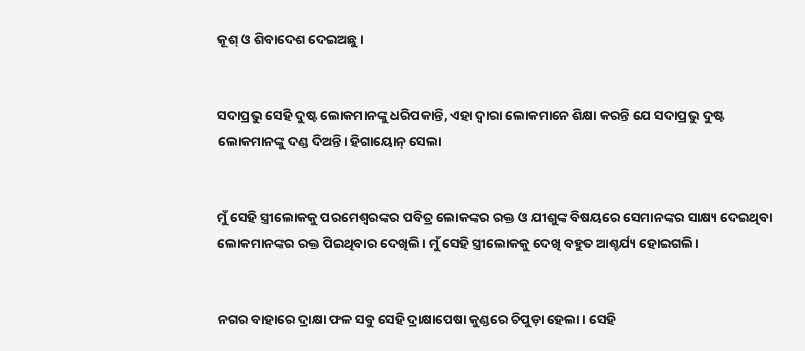କୂଶ୍ ଓ ଶିବାଦେଶ ଦେଇଅଛୁ।


ସଦାପ୍ରଭୁ ସେହି ଦୁଷ୍ଟ ଲୋକମାନଙ୍କୁ ଧରିପକାନ୍ତି, ଏହା ଦ୍ୱାରା ଲୋକମାନେ ଶିକ୍ଷା କରନ୍ତି ଯେ ସଦାପ୍ରଭୁ ଦୁଷ୍ଟ ଲୋକମାନଙ୍କୁ ଦଣ୍ଡ ଦିଅନ୍ତି। ହିଗାୟୋନ୍‍ ସେଲା


ମୁଁ ସେହି ସ୍ତ୍ରୀଲୋକକୁ ପରମେଶ୍ୱରଙ୍କର ପବିତ୍ର ଲୋକଙ୍କର ରକ୍ତ ଓ ଯୀଶୁଙ୍କ ବିଷୟରେ ସେମାନଙ୍କର ସାକ୍ଷ୍ୟ ଦେଇଥିବା ଲୋକମାନଙ୍କର ରକ୍ତ ପିଇଥିବାର ଦେଖିଲି। ମୁଁ ସେହି ସ୍ତ୍ରୀଲୋକକୁ ଦେଖି ବହୁତ ଆଶ୍ଚର୍ଯ୍ୟ ହୋଇଗଲି।


ନଗର ବାହାରେ ଦ୍ରାକ୍ଷା ଫଳ ସବୁ ସେହି ଦ୍ରାକ୍ଷାପେଷା କୁଣ୍ଡରେ ଚିପୁଡ଼ା ହେଲା। ସେହି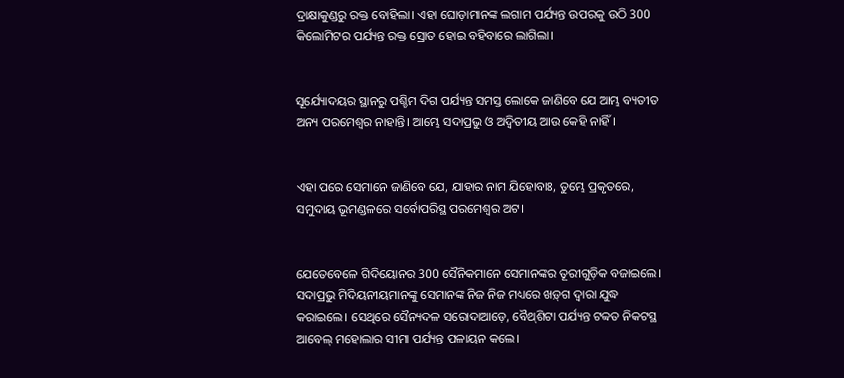ଦ୍ରାକ୍ଷାକୁଣ୍ଡରୁ ରକ୍ତ ବୋହିଲା। ଏହା ଘୋଡ଼ାମାନଙ୍କ ଲଗାମ ପର୍ଯ୍ୟନ୍ତ ଉପରକୁ ଉଠି 300 କିଲୋମିଟର ପର୍ଯ୍ୟନ୍ତ ରକ୍ତ ସ୍ରୋତ ହୋଇ ବହିବାରେ ଲାଗିଲା।


ସୂର୍ଯ୍ୟୋଦୟର ସ୍ଥାନରୁ ପଶ୍ଚିମ ଦିଗ ପର୍ଯ୍ୟନ୍ତ ସମସ୍ତ ଲୋକେ ଜାଣିବେ ଯେ ଆମ୍ଭ ବ୍ୟତୀତ ଅନ୍ୟ ପରମେଶ୍ୱର ନାହାନ୍ତି। ଆମ୍ଭେ ସଦାପ୍ରଭୁ ଓ ଅଦ୍ୱିତୀୟ ଆଉ କେହି ନାହିଁ।


ଏହା ପରେ ସେମାନେ ଜାଣିବେ ଯେ, ଯାହାର ନାମ ଯିହୋବାଃ, ତୁମ୍ଭେ ପ୍ରକୃତରେ, ସମୁଦାୟ ଭୂମଣ୍ଡଳରେ ସର୍ବୋପରିସ୍ଥ ପରମେଶ୍ୱର ଅଟ।


ଯେତେବେଳେ ଗିଦିୟୋନର 300 ସୈନିକମାନେ ସେମାନଙ୍କର ତୂରୀଗୁଡ଼ିକ ବଜାଇଲେ। ସଦାପ୍ରଭୁ ମିଦିୟନୀୟମାନଙ୍କୁ ସେମାନଙ୍କ ନିଜ ନିଜ ମଧ୍ୟରେ ‌‌ଖ‌ଡ଼୍‌ଗ ଦ୍ୱାରା ଯୁଦ୍ଧ କରାଇଲେ। ସେଥିରେ ସୈନ୍ୟଦଳ ସରୋଦାଆଡ଼େ, ବୈଥ୍‌ଶିଟା ପର୍ଯ୍ୟନ୍ତ ଟବ୍ବତ ନିକଟସ୍ଥ ଆବେଲ୍ ମହୋଲାର ସୀମା ପର୍ଯ୍ୟନ୍ତ ପଳାୟନ କଲେ।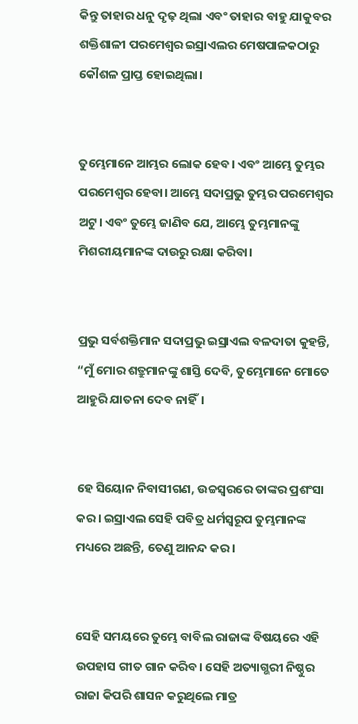କିନ୍ତୁ ତାହାର ଧନୁ ଦୃଢ଼ ଥିଲା ଏବଂ ତାହାର ବାହୁ ଯାକୁବର ଶକ୍ତିଶାଳୀ ପରମେଶ୍ୱର ଇସ୍ରାଏଲର ମେଷପାଳକଠାରୁ କୌଶଳ ପ୍ରାପ୍ତ ହୋଇଥିଲା।


ତୁମ୍ଭେମାନେ ଆମ୍ଭର ଲୋକ ହେବ। ଏବଂ ଆମ୍ଭେ ତୁମ୍ଭର ପରମେଶ୍ୱର ହେବା। ଆମ୍ଭେ ସଦାପ୍ରଭୁ ତୁମ୍ଭର ପରମେଶ୍ୱର ଅଟୁ। ଏବଂ ତୁମ୍ଭେ ଜାଣିବ ଯେ, ଆମ୍ଭେ ତୁମ୍ଭମାନଙ୍କୁ ମିଶରୀୟମାନଙ୍କ ଦାଉରୁ ରକ୍ଷା କରିବା।


ପ୍ରଭୁ ସର୍ବଶକ୍ତିମାନ ସଦାପ୍ରଭୁ ଇସ୍ରାଏଲ ବଳଦାତା କୁହନ୍ତି, “ମୁଁ ମୋର ଶତ୍ରୁମାନଙ୍କୁ ଶାସ୍ତି ଦେବି, ତୁମ୍ଭେମାନେ ମୋତେ ଆହୁରି ଯାତନା ଦେବ ନାହିଁ।


ହେ ସିୟୋନ ନିବାସୀଗଣ, ଉଚ୍ଚସ୍ୱରରେ ତାଙ୍କର ପ୍ରଶଂସା କର। ଇସ୍ରାଏଲ ସେହି ପବିତ୍ର ଧର୍ମସ୍ୱରୂପ ତୁମ୍ଭମାନଙ୍କ ମଧ୍ୟରେ ଅଛନ୍ତି, ତେଣୁ ଆନନ୍ଦ କର।


ସେହି ସମୟରେ ତୁମ୍ଭେ ବାବିଲ ରାଜାଙ୍କ ବିଷୟରେ ଏହି ଉପହାସ ଗୀତ ଗାନ କରିବ। ସେହି ଅତ୍ୟାଗ୍ଭରୀ ନିଷ୍ଠୁର ରାଜା କିପରି ଶାସନ କରୁଥିଲେ ମାତ୍ର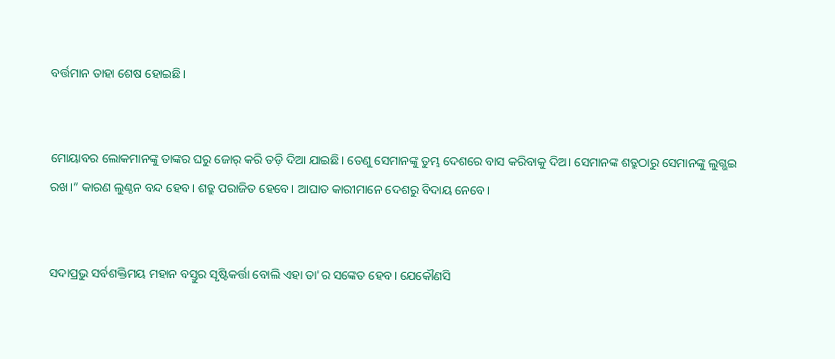ବର୍ତ୍ତମାନ ତାହା ଶେଷ ହୋଇଛି।


ମୋୟାବର ଲୋକମାନଙ୍କୁ ତାଙ୍କର ଘରୁ ଜୋର୍ କରି ତଡ଼ି ଦିଆ ଯାଇଛି। ତେଣୁ ସେମାନଙ୍କୁ ତୁମ୍ଭ ଦେଶରେ ବାସ କରିବାକୁ ଦିଅ। ସେମାନଙ୍କ ଶତ୍ରୁଠାରୁ ସେମାନଙ୍କୁ ଲୁଗ୍ଭଇ ରଖ।” କାରଣ ଲୁଣ୍ଠନ ବନ୍ଦ ହେବ। ଶତ୍ରୁ ପରାଜିତ ହେବେ। ଆଘାତ କାରୀମାନେ ଦେଶରୁ ବିଦାୟ ନେବେ।


ସଦାପ୍ରଭୁ ସର୍ବଶକ୍ତିମୟ ମହାନ ବସ୍ତୁର ସୃଷ୍ଟିକର୍ତ୍ତା ବୋଲି ଏହା ତା'ର ସଙ୍କେତ ହେବ। ଯେକୌଣସି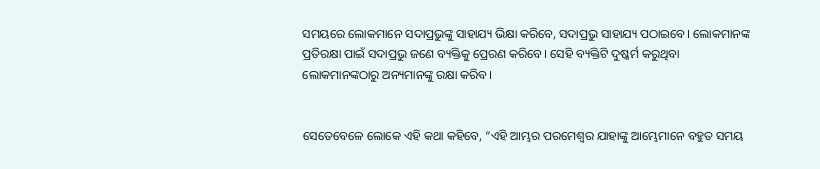ସମୟରେ ଲୋକମାନେ ସଦାପ୍ରଭୁଙ୍କୁ ସାହାଯ୍ୟ ଭିକ୍ଷା କରିବେ, ସଦାପ୍ରଭୁ ସାହାଯ୍ୟ ପଠାଇବେ। ଲୋକମାନଙ୍କ ପ୍ରତିରକ୍ଷା ପାଇଁ ସଦାପ୍ରଭୁ ଜଣେ ବ୍ୟକ୍ତିକୁ ପ୍ରେରଣ କରିବେ। ସେହି ବ୍ୟକ୍ତିଟି ଦୁଷ୍କର୍ମ କରୁଥିବା ଲୋକମାନଙ୍କଠାରୁ ଅନ୍ୟମାନଙ୍କୁ ରକ୍ଷା କରିବ।


ସେତେବେଳେ ଲୋକେ ଏହି କଥା କହିବେ, “ଏହି ଆମ୍ଭର ପରମେଶ୍ୱର ଯାହାଙ୍କୁ ଆମ୍ଭେମାନେ ବହୁତ ସମୟ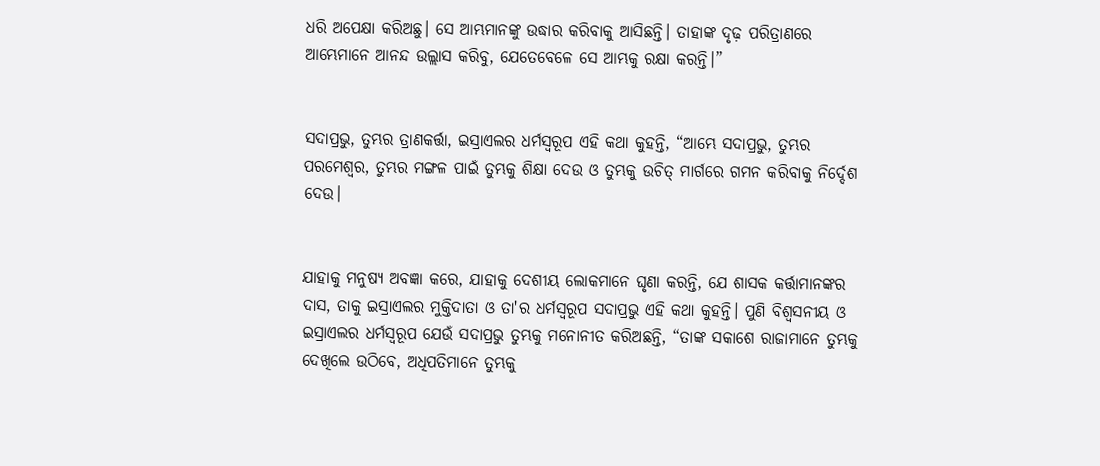ଧରି ଅପେକ୍ଷା କରିଅଛୁ। ସେ ଆମ୍ଭମାନଙ୍କୁ ଉଦ୍ଧାର କରିବାକୁ ଆସିଛନ୍ତି। ତାହାଙ୍କ ଦୃଢ଼ ପରିତ୍ରାଣରେ ଆମ୍ଭେମାନେ ଆନନ୍ଦ ଉଲ୍ଲାସ କରିବୁ, ଯେତେବେଳେ ସେ ଆମ୍ଭକୁ ରକ୍ଷା କରନ୍ତି।”


ସଦାପ୍ରଭୁ, ତୁମ୍ଭର ତ୍ରାଣକର୍ତ୍ତା, ଇସ୍ରାଏଲର ଧର୍ମସ୍ୱରୂପ ଏହି କଥା କୁହନ୍ତି, “ଆମ୍ଭେ ସଦାପ୍ରଭୁ, ତୁମ୍ଭର ପରମେଶ୍ୱର, ତୁମ୍ଭର ମଙ୍ଗଳ ପାଇଁ ତୁମ୍ଭକୁ ଶିକ୍ଷା ଦେଉ ଓ ତୁମ୍ଭକୁ ଉଚିତ୍ ମାର୍ଗରେ ଗମନ କରିବାକୁ ନିର୍ଦ୍ଦେଶ ଦେଉ।


ଯାହାକୁ ମନୁଷ୍ୟ ଅବଜ୍ଞା କରେ, ଯାହାକୁ ଦେଶୀୟ ଲୋକମାନେ ଘୃଣା କରନ୍ତି, ଯେ ଶାସକ କର୍ତ୍ତାମାନଙ୍କର ଦାସ, ତାକୁ ଇସ୍ରାଏଲର ମୁକ୍ତିଦାତା ଓ ତା'ର ଧର୍ମସ୍ୱରୂପ ସଦାପ୍ରଭୁ ଏହି କଥା କୁହନ୍ତି। ପୁଣି ବିଶ୍ୱସନୀୟ ଓ ଇସ୍ରାଏଲର ଧର୍ମସ୍ୱରୂପ ଯେଉଁ ସଦାପ୍ରଭୁ ତୁମ୍ଭକୁ ମନୋନୀତ କରିଅଛନ୍ତି, “ତାଙ୍କ ସକାଶେ ରାଜାମାନେ ତୁମ୍ଭକୁ ଦେଖିଲେ ଉଠିବେ, ଅଧିପତିମାନେ ତୁମ୍ଭକୁ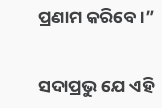ପ୍ରଣାମ କରିବେ।”


ସଦାପ୍ରଭୁ ଯେ ଏହି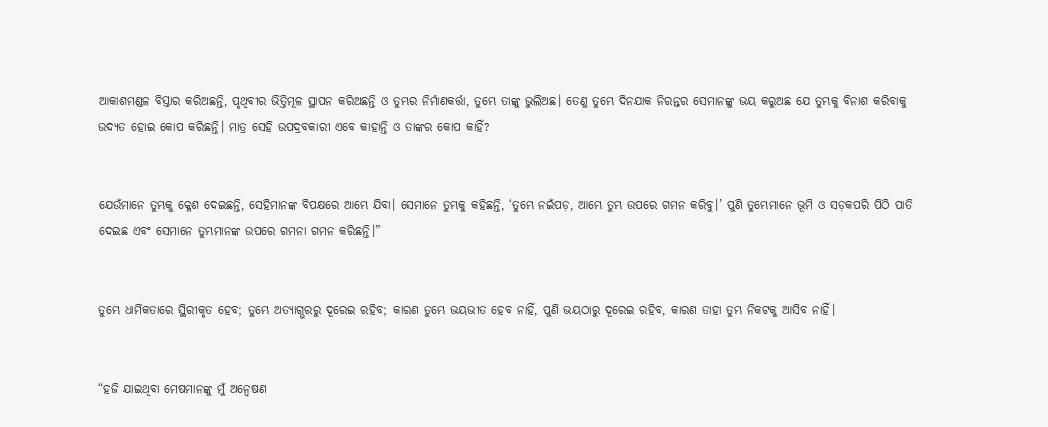ଆକାଶମଣ୍ଡଳ ବିସ୍ତାର କରିଅଛନ୍ତି, ପୃଥିବୀର ଭିତ୍ତିମୂଳ ସ୍ଥାପନ କରିଅଛନ୍ତି ଓ ତୁମ୍ଭର ନିର୍ମାଣକର୍ତ୍ତା, ତୁମ୍ଭେ ତାଙ୍କୁ ଭୁଲିଅଛ। ତେଣୁ ତୁମ୍ଭେ ଦିନଯାକ ନିରନ୍ତର ସେମାନଙ୍କୁ ଭୟ କରୁଅଛ ଯେ ତୁମ୍ଭକୁ ବିନାଶ କରିବାକୁ ଉଦ୍ୟତ ହୋଇ କୋପ କରିଛନ୍ତି। ମାତ୍ର ସେହି ଉପଦ୍ରବକାରୀ ଏବେ କାହାନ୍ତି ଓ ତାଙ୍କର କୋପ କାହିଁ?


ଯେଉଁମାନେ ତୁମ୍ଭକୁ କ୍ଳେଶ ଦେଇଛନ୍ତି, ସେହିମାନଙ୍କ ବିପକ୍ଷରେ ଆମ୍ଭେ ଯିବା। ସେମାନେ ତୁମ୍ଭକୁ କହିଛନ୍ତି, ‘ତୁମ୍ଭେ ନଇଁପଡ଼, ଆମ୍ଭେ ତୁମ୍ଭ ଉପରେ ଗମନ କରିବୁ।’ ପୁଣି ତୁମ୍ଭେମାନେ ଭୂମି ଓ ସଡ଼କପରି ପିଠି ପାତି ଦେଇଛ ଏବଂ ସେମାନେ ତୁମ୍ଭମାନଙ୍କ ଉପରେ ଗମନା ଗମନ କରିଛନ୍ତି।”


ତୁମ୍ଭେ ଧାର୍ମିକତାରେ ସ୍ଥିରୀକୃତ ହେବ; ତୁମ୍ଭେ ଅତ୍ୟାଗ୍ଭରରୁ ଦୂରେଇ ରହିବ; କାରଣ ତୁମ୍ଭେ ଭୟଭୀତ ହେବ ନାହିଁ, ପୁଣି ଭୟଠାରୁ ଦୂରେଇ ରହିବ, କାରଣ ତାହା ତୁମ୍ଭ ନିକଟକୁ ଆସିବ ନାହିଁ।


“ହଜି ଯାଇଥିବା ମେଷମାନଙ୍କୁ ମୁଁ ଅନ୍ୱେଷଣ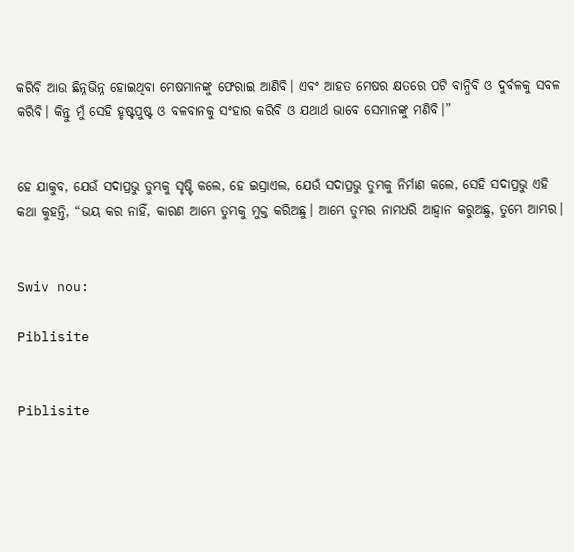କରିବି ଆଉ ଛିନ୍ନଭିନ୍ନ ହୋଇଥିବା ମେଷମାନଙ୍କୁ ଫେରାଇ ଆଣିବି। ଏବଂ ଆହତ ମେଷର କ୍ଷତରେ ପଟି ବାନ୍ଧିବି ଓ ଦୁର୍ବଳକୁ ସବଳ କରିବି। କିନ୍ତୁ ମୁଁ ସେହି ହୃଷ୍ଟପୁଷ୍ଟ ଓ ବଳବାନକୁ ସଂହାର କରିବି ଓ ଯଥାର୍ଥ ଭାବେ ସେମାନଙ୍କୁ ମଣିବି।”


ହେ ଯାକୁବ, ଯେଉଁ ସଦାପ୍ରଭୁ ତୁମ୍ଭକୁ ସୃଷ୍ଟି କଲେ, ହେ ଇସ୍ରାଏଲ, ଯେଉଁ ସଦାପ୍ରଭୁ ତୁମ୍ଭକୁ ନିର୍ମାଣ କଲେ, ସେହି ସଦାପ୍ରଭୁ ଏହି କଥା କୁହନ୍ତି, “ଭୟ କର ନାହିଁ, କାରଣ ଆମ୍ଭେ ତୁମ୍ଭକୁ ମୁକ୍ତ କରିଅଛୁ। ଆମ୍ଭେ ତୁମ୍ଭର ନାମଧରି ଆହ୍ୱାନ କରୁଅଛୁ, ତୁମ୍ଭେ ଆମ୍ଭର।


Swiv nou:

Piblisite


Piblisite